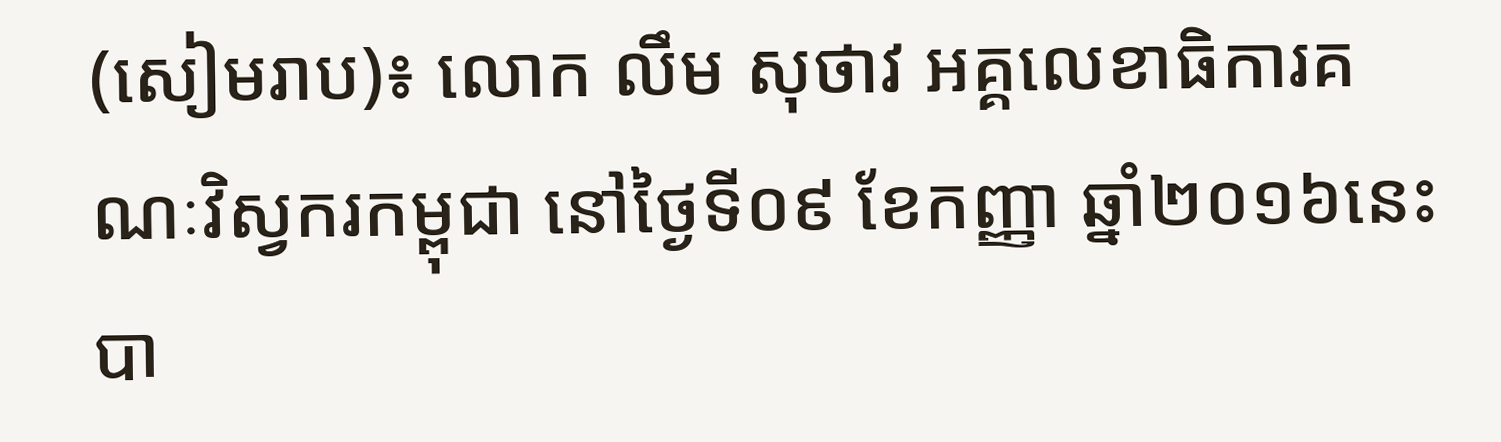(សៀមរាប)៖ លោក លឹម សុថាវ អគ្គលេខាធិការគណៈវិស្វករកម្ពុជា នៅថ្ងៃទី០៩ ខែកញ្ញា ឆ្នាំ២០១៦នេះ បា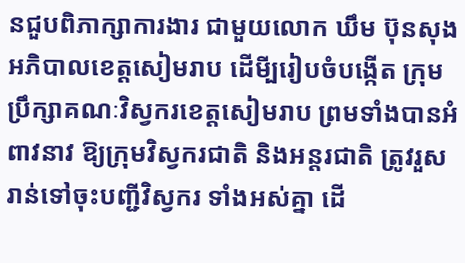នជួបពិភាក្សាការងារ ជាមួយលោក ឃឹម ប៊ុនសុង អភិបាលខេត្តសៀមរាប ដើមី្បរៀបចំបង្កើត ក្រុមប្រឹក្សាគណៈវិស្វករខេត្តសៀមរាប ព្រមទាំងបានអំពាវនាវ ឱ្យក្រុមវិស្វករជាតិ និងអន្តរជាតិ ត្រូវរួសរាន់ទៅចុះបញ្ជីវិស្វករ ទាំងអស់គ្នា ដើ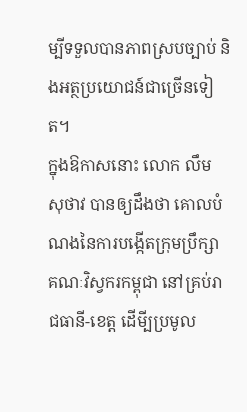ម្បីទទួលបានភាពស្របច្បាប់ និងអត្ថប្រយោជន៍ជាច្រើនទៀត។
ក្នុងឱកាសនោះ លោក លឹម សុថាវ បានឲ្យដឹងថា គោលបំណងនៃការបង្កើតក្រុមប្រឹក្សា គណៈវិស្វករកម្ពុជា នៅគ្រប់រាជធានី-ខេត្ត ដើមី្បប្រមូល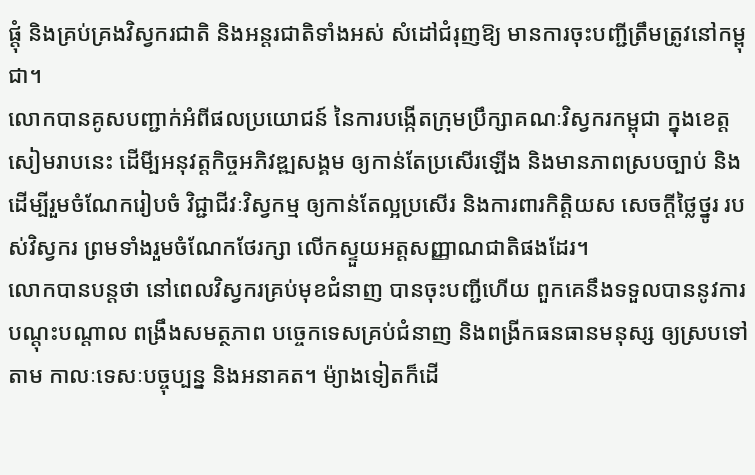ផ្តុំ និងគ្រប់គ្រងវិស្វករជាតិ និងអន្តរជាតិទាំងអស់ សំដៅជំរុញឱ្យ មានការចុះបញ្ជីត្រឹមត្រូវនៅកម្ពុជា។
លោកបានគូសបញ្ជាក់អំពីផលប្រយោជន៍ នៃការបង្កើតក្រុមប្រឹក្សាគណៈវិស្វករកម្ពុជា ក្នុងខេត្តសៀមរាបនេះ ដើមី្បអនុវត្តកិច្ចអភិវឌ្ឍសង្គម ឲ្យកាន់តែប្រសើរឡើង និងមានភាពស្របច្បាប់ និងដើម្បីរួមចំណែករៀបចំ វិជ្ជាជីវៈវិស្វកម្ម ឲ្យកាន់តែល្អប្រសើរ និងការពារកិត្តិយស សេចក្តីថ្លៃថ្នូរ របស់វិស្វករ ព្រមទាំងរួមចំណែកថែរក្សា លើកស្ទួយអត្តសញ្ញាណជាតិផងដែរ។
លោកបានបន្តថា នៅពេលវិស្វករគ្រប់មុខជំនាញ បានចុះបញ្ជីហើយ ពួកគេនឹងទទួលបាននូវការបណ្តុះបណ្តាល ពង្រឹងសមត្ថភាព បច្ចេកទេសគ្រប់ជំនាញ និងពង្រីកធនធានមនុស្ស ឲ្យស្របទៅតាម កាលៈទេសៈបច្ចុប្បន្ន និងអនាគត។ ម៉្យាងទៀតក៏ដើ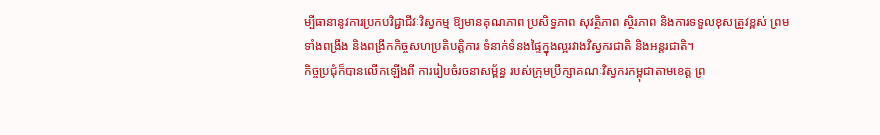ម្បីធានានូវការប្រកបវិជ្ជាជីវៈវិស្វកម្ម ឱ្យមានគុណភាព ប្រសិទ្ធភាព សុវត្ថិភាព ស្ថិរភាព និងការទទួលខុសត្រូវខ្ពស់ ព្រមទាំងពង្រឹង និងពង្រីកកិច្ចសហប្រតិបត្តិការ ទំនាក់ទំនងផ្ទៃក្នុងល្អរវាងវិស្វករជាតិ និងអន្តរជាតិ។
កិច្ចប្រជុំក៏បានលើកឡើងពី ការរៀបចំរចនាសម្ព័ន្ធ របស់ក្រុមប្រឹក្សាគណៈវិស្វករកម្ពុជាតាមខេត្ត ព្រ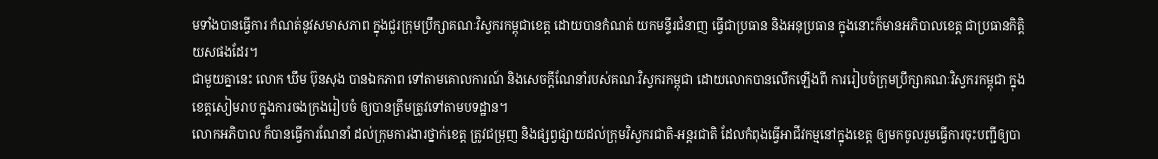មទាំងបានធ្វើការ កំណត់នូវសមាសភាព ក្នុងជួរក្រុមប្រឹក្សាគណៈវិស្វករកម្ពុជាខេត្ត ដោយបានកំណត់ យកមន្ទីរជំនាញ ធ្វើជាប្រធាន និងអនុប្រធាន ក្នុងនោះក៏មានអភិបាលខេត្ត ជាប្រធានកិត្តិយសផងដែរ។
ជាមួយគ្នានេះ លោក ឃឹម ប៊ុនសុង បានឯកភាព ទៅតាមគោលការណ៍ និងសេចក្តីណែនាំរបស់គណៈវិស្វករកម្ពុជា ដោយលោកបានលើកឡើងពី ការរៀបចំក្រុមប្រឹក្សាគណៈវិស្វករកម្ពុជា ក្នុងខេត្តសៀមរាប ក្នុងការចងក្រងរៀបចំ ឲ្យបានត្រឹមត្រូវទៅតាមបទដ្ឋាន។
លោកអភិបាល ក៏បានធ្វើការណែនាំ ដល់ក្រុមការងារថ្នាក់ខេត្ត ត្រូវជម្រុញ និងផ្សព្វផ្សាយដល់ក្រុមវិស្វករជាតិ-អន្តរជាតិ ដែលកំពុងធ្វើអាជីវកម្មនៅក្នុងខេត្ត ឲ្យមកចូលរួមធ្វើការចុះបញ្ជីឲ្យបា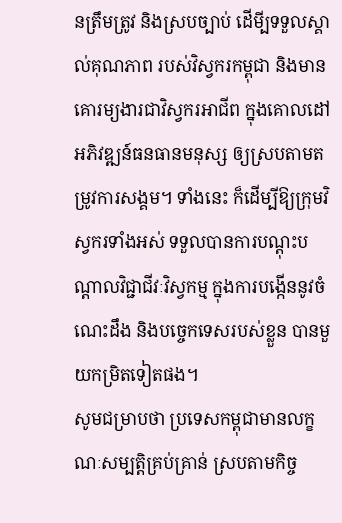នត្រឹមត្រូវ និងស្របច្បាប់ ដើមី្បទទួលស្គាល់គុណភាព របស់វិស្វករកម្ពុជា និងមានគោរម្យងារជាវិស្វករអាជីព ក្នុងគោលដៅអភិវឌ្ឍន៍ធនធានមនុស្ស ឲ្យស្របតាមតម្រូវការសង្គម។ ទាំងនេះ ក៏ដើម្បីឱ្យក្រុមវិស្វករទាំងអស់ ទទួលបានការបណ្តុះបណ្តាលវិជ្ជាជីវៈវិស្វកម្ម ក្នុងការបង្កើននូវចំណេះដឹង និងបច្ចេកទេសរបស់ខ្លួន បានមួយកម្រិតទៀតផង។
សូមជម្រាបថា ប្រទេសកម្ពុជាមានលក្ខណៈសម្បត្តិគ្រប់គ្រាន់ ស្របតាមកិច្ច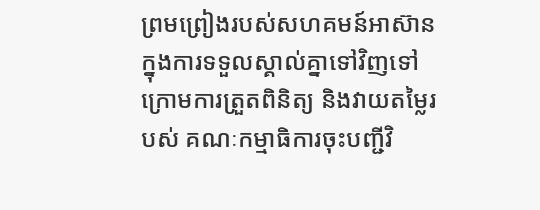ព្រមព្រៀងរបស់សហគមន៍អាស៊ាន ក្នុងការទទួលស្គាល់គ្នាទៅវិញទៅ ក្រោមការត្រួតពិនិត្យ និងវាយតម្លៃរបស់ គណៈកម្មាធិការចុះបញ្ជីវិ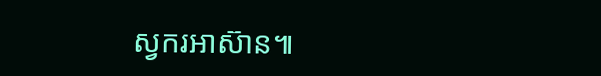ស្វករអាស៊ាន៕